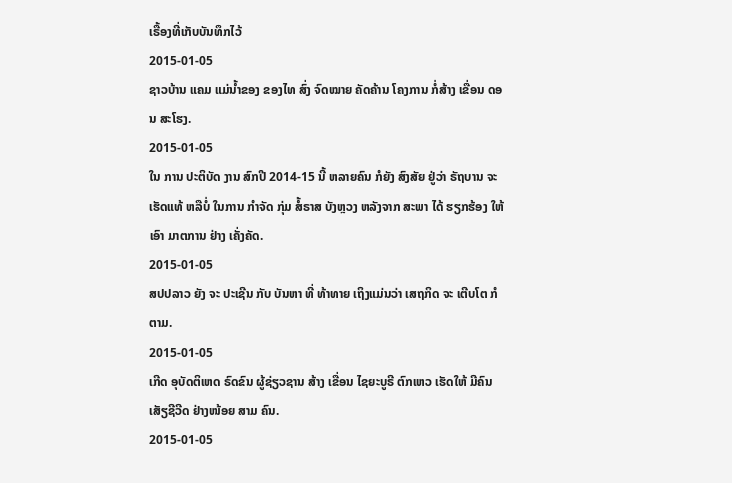ເຣື້ອງທີ່ເກັບບັນທຶກໄວ້
2015-01-05
ຊາວບ້ານ ແຄມ ແມ່ນໍ້າຂອງ ຂອງໄທ ສົ່ງ ຈົດໝາຍ ຄັດຄ້ານ ໂຄງການ ກໍ່ສ້າງ ເຂື່ອນ ດອນ ສະໂຮງ.
2015-01-05
ໃນ ການ ປະຕິບັດ ງານ ສົກປີ 2014-15 ນີ້ ຫລາຍຄົນ ກໍຍັງ ສົງສັຍ ຢູ່ວ່າ ຣັຖບານ ຈະເຮັດແທ້ ຫລືບໍ່ ໃນການ ກໍາຈັດ ກຸ່ມ ສໍ້ຣາສ ບັງຫຼວງ ຫລັງຈາກ ສະພາ ໄດ້ ຮຽກຮ້ອງ ໃຫ້ ເອົາ ມາຕການ ຢ່າງ ເຄັ່ງຄັດ.
2015-01-05
ສປປລາວ ຍັງ ຈະ ປະເຊີນ ກັບ ບັນຫາ ທີ່ ທ້າທາຍ ເຖິງແມ່ນວ່າ ເສຖກິດ ຈະ ເຕີບໂຕ ກໍຕາມ.
2015-01-05
ເກີດ ອຸບັດຕິເຫດ ຣົດຂົນ ຜູ້ຊ່ຽວຊານ ສ້າງ ເຂື່ອນ ໄຊຍະບູຣີ ຕົກເຫວ ເຮັດໃຫ້ ມີຄົນ ເສັຽຊີວີດ ຢ່າງໜ້ອຍ ສາມ ຄົນ.
2015-01-05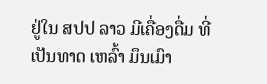ຢູ່ໃນ ສປປ ລາວ ມີເຄື່ອງດື່ມ ທີ່ ເປັນທາດ ເຫລົ້າ ມຶນເມົາ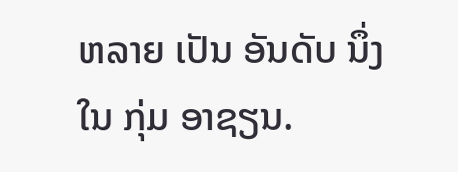ຫລາຍ ເປັນ ອັນດັບ ນຶ່ງ ໃນ ກຸ່ມ ອາຊຽນ.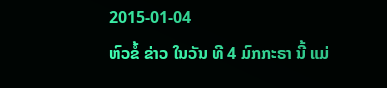2015-01-04
ຫົວຂໍ້ ຂ່າວ ໃນວັນ ທີ 4 ມົກກະຣາ ນີ້ ແມ່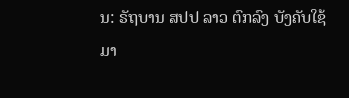ນ: ຣັຖບານ ສປປ ລາວ ຕົກລົງ ບັງຄັບໃຊ້ ມາ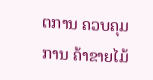ຕການ ຄວບຄຸມ ການ ຄ້າຂາຍໄມ້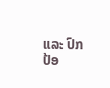ແລະ ປົກປ້ອ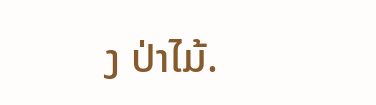ງ ປ່າໄມ້.